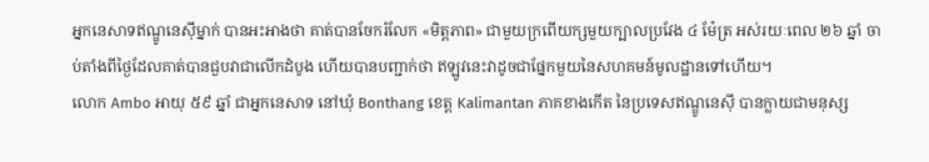អ្នកនេសាទឥណ្ឌូនេស៊ីម្នាក់ បានអះអាងថា គាត់បានចែករំលែក «មិត្តភាព» ជាមួយក្រពើយក្សមួយក្បាលប្រវែង ៤ ម៉ែត្រ អស់រយៈពេល ២៦ ឆ្នាំ ចាប់តាំងពីថ្ងៃដែលគាត់បានជួបវាជាលើកដំបូង ហើយបានបញ្ជាក់ថា ឥឡូវនេះវាដូចជាផ្នែកមួយនៃសហគមន៍មូលដ្ឋានទៅហើយ។
លោក Ambo អាយុ ៥៩ ឆ្នាំ ជាអ្នកនេសាទ នៅឃុំ Bonthang ខេត្ត Kalimantan ភាគខាងកើត នៃប្រទេសឥណ្ឌូនេស៊ី បានក្លាយជាមនុស្ស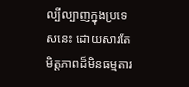ល្បីល្បាញក្នុងប្រទេសនេះ ដោយសារតែមិត្តភាពដ៏មិនធម្មតារ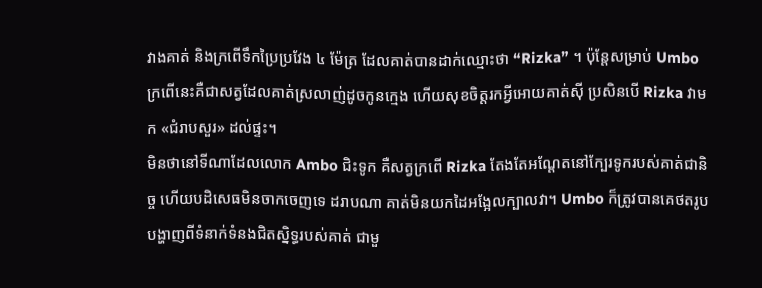វាងគាត់ និងក្រពើទឹកប្រៃប្រវែង ៤ ម៉ែត្រ ដែលគាត់បានដាក់ឈ្មោះថា “Rizka” ។ ប៉ុន្តែសម្រាប់ Umbo ក្រពើនេះគឺជាសត្វដែលគាត់ស្រលាញ់ដូចកូនក្មេង ហើយសុខចិត្តរកអ្វីអោយគាត់ស៊ី ប្រសិនបើ Rizka វាមក «ជំរាបសួរ» ដល់ផ្ទះ។
មិនថានៅទីណាដែលលោក Ambo ជិះទូក គឺសត្វក្រពើ Rizka តែងតែអណ្តែតនៅក្បែរទូករបស់គាត់ជានិច្ច ហើយបដិសេធមិនចាកចេញទេ ដរាបណា គាត់មិនយកដៃអង្អែលក្បាលវា។ Umbo ក៏ត្រូវបានគេថតរូបបង្ហាញពីទំនាក់ទំនងជិតស្និទ្ធរបស់គាត់ ជាមួ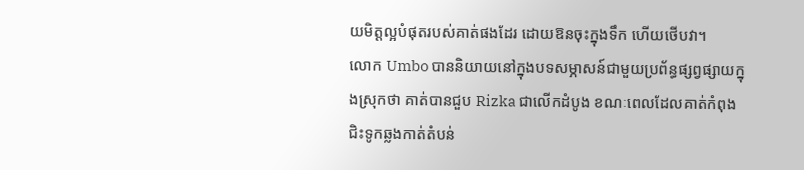យមិត្តល្អបំផុតរបស់គាត់ផងដែរ ដោយឱនចុះក្នុងទឹក ហើយថើបវា។
លោក Umbo បាននិយាយនៅក្នុងបទសម្ភាសន៍ជាមួយប្រព័ន្ធផ្សព្វផ្សាយក្នុងស្រុកថា គាត់បានជួប Rizka ជាលើកដំបូង ខណៈពេលដែលគាត់កំពុងជិះទូកឆ្លងកាត់តំបន់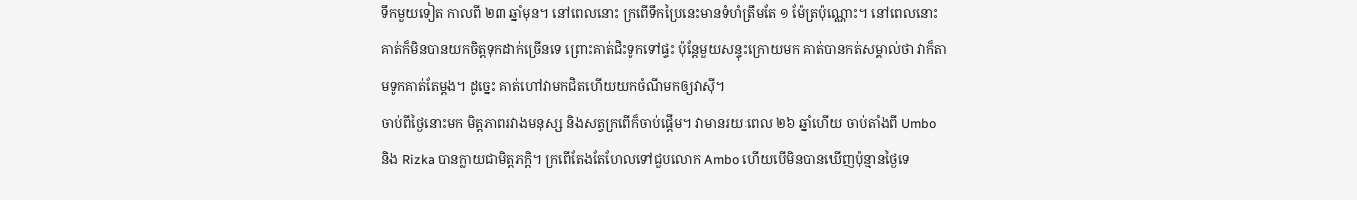ទឹកមួយទៀត កាលពី ២៣ ឆ្នាំមុន។ នៅពេលនោះ ក្រពើទឹកប្រៃនេះមានទំហំត្រឹមតែ ១ ម៉ែត្រប៉ុណ្ណោះ។ នៅពេលនោះ គាត់ក៏មិនបានយកចិត្តទុកដាក់ច្រើនទេ ព្រោះគាត់ជិះទូកទៅផ្ទះ ប៉ុន្តែមួយសន្ទុះក្រោយមក គាត់បានកត់សម្គាល់ថា វាក៏តាមទូកគាត់តែម្តង។ ដូច្នេះ គាត់ហៅវាមកជិតហើយយកចំណីមកឲ្យវាស៊ី។
ចាប់ពីថ្ងៃនោះមក មិត្តភាពរវាងមនុស្ស និងសត្វក្រពើក៏ចាប់ផ្តើម។ វាមានរយៈពេល ២៦ ឆ្នាំហើយ ចាប់តាំងពី Umbo និង Rizka បានក្លាយជាមិត្តភក្តិ។ ក្រពើតែងតែហែលទៅជួបលោក Ambo ហើយបើមិនបានឃើញប៉ុន្មានថ្ងៃទេ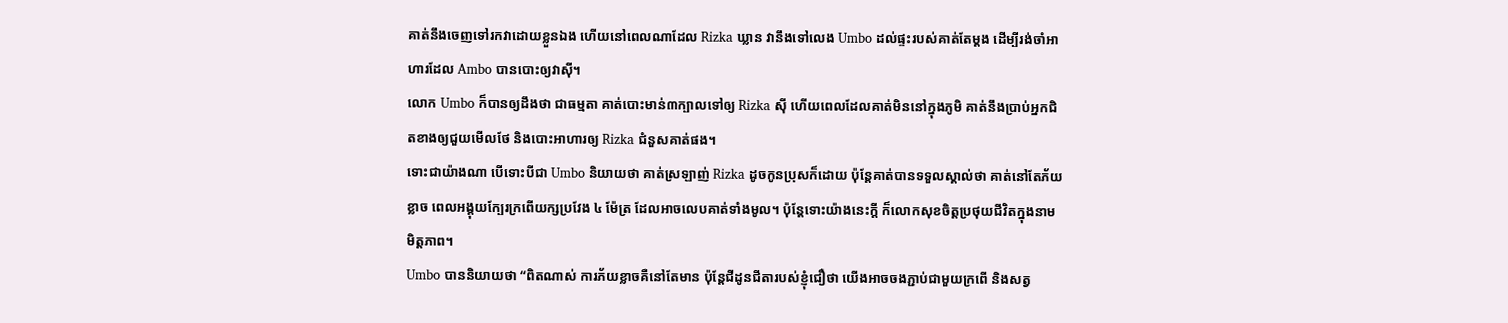គាត់នឹងចេញទៅរកវាដោយខ្លួនឯង ហើយនៅពេលណាដែល Rizka ឃ្លាន វានឹងទៅលេង Umbo ដល់ផ្ទះរបស់គាត់តែម្តង ដើម្បីរង់ចាំអាហារដែល Ambo បានបោះឲ្យវាស៊ី។
លោក Umbo ក៏បានឲ្យដឹងថា ជាធម្មតា គាត់បោះមាន់៣ក្បាលទៅឲ្យ Rizka ស៊ី ហើយពេលដែលគាត់មិននៅក្នុងភូមិ គាត់នឹងប្រាប់អ្នកជិតខាងឲ្យជួយមើលថែ និងបោះអាហារឲ្យ Rizka ជំនួសគាត់ផង។
ទោះជាយ៉ាងណា បើទោះបីជា Umbo និយាយថា គាត់ស្រឡាញ់ Rizka ដូចកូនប្រុសក៏ដោយ ប៉ុន្តែគាត់បានទទួលស្គាល់ថា គាត់នៅតែភ័យខ្លាច ពេលអង្គុយក្បែរក្រពើយក្សប្រវែង ៤ ម៉ែត្រ ដែលអាចលេបគាត់ទាំងមូល។ ប៉ុន្តែទោះយ៉ាងនេះក្ដី ក៏លោកសុខចិត្តប្រថុយជីវិតក្នុងនាមមិត្តភាព។
Umbo បាននិយាយថា “ពិតណាស់ ការភ័យខ្លាចគឺនៅតែមាន ប៉ុន្តែជីដូនជីតារបស់ខ្ញុំជឿថា យើងអាចចងភ្ជាប់ជាមួយក្រពើ និងសត្វ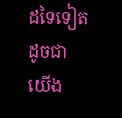ដទៃទៀត ដូចជាយើង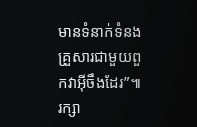មានទំនាក់ទំនងគ្រួសារជាមួយពួកវាអ៊ីចឹងដែរ”៕ រក្សា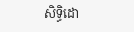សិទ្ធិដោ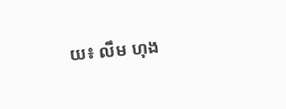យ៖ លឹម ហុង